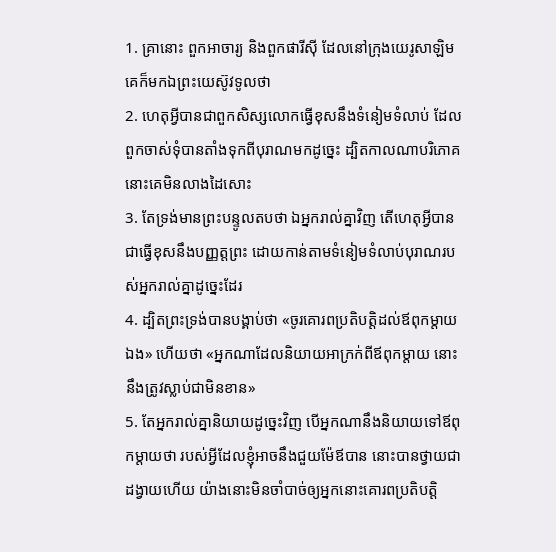1. គ្រានោះ ពួកអាចារ្យ និងពួកផារីស៊ី ដែលនៅក្រុងយេរូសាឡិម គេក៏មកឯព្រះយេស៊ូវទូលថា
2. ហេតុអ្វីបានជាពួកសិស្សលោកធ្វើខុសនឹងទំនៀមទំលាប់ ដែលពួកចាស់ទុំបានតាំងទុកពីបុរាណមកដូច្នេះ ដ្បិតកាលណាបរិភោគ នោះគេមិនលាងដៃសោះ
3. តែទ្រង់មានព្រះបន្ទូលតបថា ឯអ្នករាល់គ្នាវិញ តើហេតុអ្វីបានជាធ្វើខុសនឹងបញ្ញត្តព្រះ ដោយកាន់តាមទំនៀមទំលាប់បុរាណរបស់អ្នករាល់គ្នាដូច្នេះដែរ
4. ដ្បិតព្រះទ្រង់បានបង្គាប់ថា «ចូរគោរពប្រតិបត្តិដល់ឪពុកម្តាយឯង» ហើយថា «អ្នកណាដែលនិយាយអាក្រក់ពីឪពុកម្តាយ នោះនឹងត្រូវស្លាប់ជាមិនខាន»
5. តែអ្នករាល់គ្នានិយាយដូច្នេះវិញ បើអ្នកណានឹងនិយាយទៅឪពុកម្តាយថា របស់អ្វីដែលខ្ញុំអាចនឹងជួយម៉ែឪបាន នោះបានថ្វាយជាដង្វាយហើយ យ៉ាងនោះមិនចាំបាច់ឲ្យអ្នកនោះគោរពប្រតិបត្តិ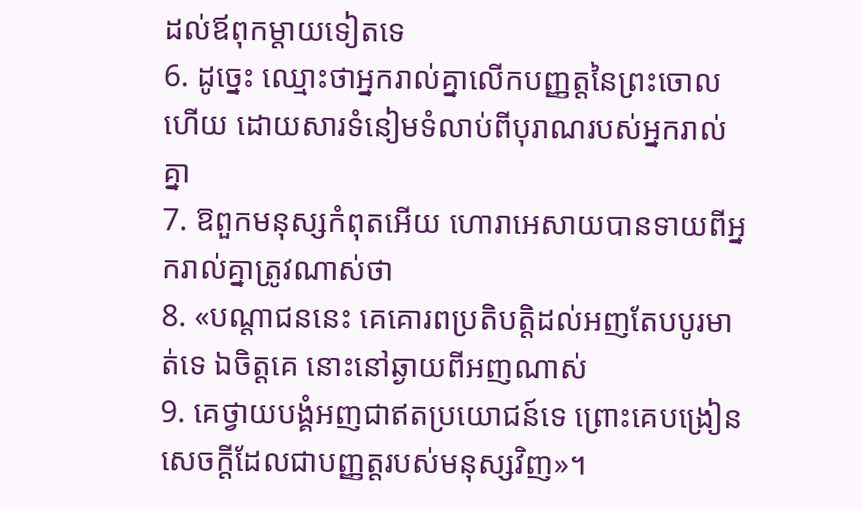ដល់ឪពុកម្តាយទៀតទេ
6. ដូច្នេះ ឈ្មោះថាអ្នករាល់គ្នាលើកបញ្ញត្តនៃព្រះចោលហើយ ដោយសារទំនៀមទំលាប់ពីបុរាណរបស់អ្នករាល់គ្នា
7. ឱពួកមនុស្សកំពុតអើយ ហោរាអេសាយបានទាយពីអ្នករាល់គ្នាត្រូវណាស់ថា
8. «បណ្តាជននេះ គេគោរពប្រតិបត្តិដល់អញតែបបូរមាត់ទេ ឯចិត្តគេ នោះនៅឆ្ងាយពីអញណាស់
9. គេថ្វាយបង្គំអញជាឥតប្រយោជន៍ទេ ព្រោះគេបង្រៀនសេចក្ដីដែលជាបញ្ញត្តរបស់មនុស្សវិញ»។